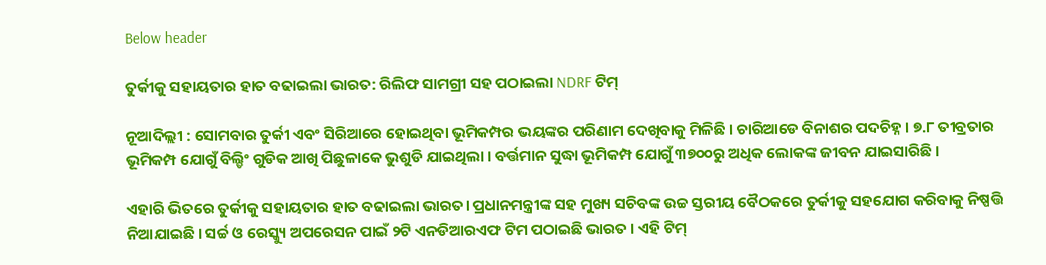Below header

ତୁର୍କୀକୁ ସହାୟତାର ହାତ ବଢାଇଲା ଭାରତ: ରିଲିଫ ସାମଗ୍ରୀ ସହ ପଠାଇଲା NDRF ଟିମ୍

ନୂଆଦିଲ୍ଲୀ : ସୋମବାର ତୁର୍କୀ ଏବଂ ସିରିଆରେ ହୋଇଥିବା ଭୂମିକମ୍ପର ଭୟଙ୍କର ପରିଣାମ ଦେଖିବାକୁ ମିଳିଛି । ଚାରିଆଡେ ବିନାଶର ପଦଚିହ୍ନ । ୭.୮ ତୀବ୍ରତାର ଭୂମିକମ୍ପ ଯୋଗୁଁ ବିଲ୍ଡିଂ ଗୁଡିକ ଆଖି ପିଛୁଳାକେ ଭୁଶୁଡି ଯାଇଥିଲା । ବର୍ତ୍ତମାନ ସୁଦ୍ଧା ଭୂମିକମ୍ପ ଯୋଗୁଁ ୩୭୦୦ରୁ ଅଧିକ ଲୋକଙ୍କ ଜୀବନ ଯାଇସାରିଛି ।

ଏହାରି ଭିତରେ ତୁର୍କୀକୁ ସହାୟତାର ହାତ ବଢାଇଲା ଭାରତ। ପ୍ରଧାନମନ୍ତ୍ରୀଙ୍କ ସହ ମୁଖ୍ୟ ସଚିବଙ୍କ ଉଚ୍ଚ ସ୍ତରୀୟ ବୈଠକରେ ତୁର୍କୀକୁ ସହଯୋଗ କରିବାକୁ ନିଷ୍ପତ୍ତି ନିଆଯାଇଛି । ସର୍ଚ୍ଚ ଓ ରେସ୍କ୍ୟୁ ଅପରେସନ ପାଇଁ ୨ଟି ଏନଡିଆରଏଫ ଟିମ ପଠାଇଛି ଭାରତ । ଏହି ଟିମ୍‌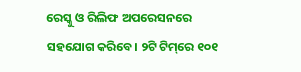ରେସ୍କୁ ଓ ରିଲିଫ ଅପରେସନରେ ସହଯୋଗ କରିବେ। ୨ଟି ଟିମ୍‌ରେ ୧୦୧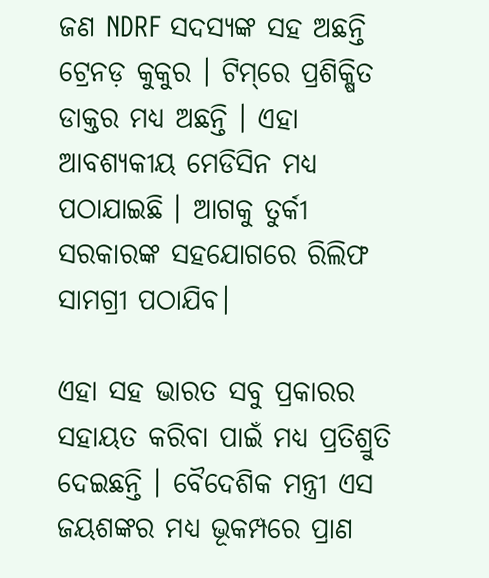ଜଣ NDRF ସଦସ୍ୟଙ୍କ ସହ ଅଛନ୍ତି ଟ୍ରେନଡ଼ କୁକୁର । ଟିମ୍‌ରେ ପ୍ରଶିକ୍ଷିତ ଡାକ୍ତର ମଧ୍ୟ ଅଛନ୍ତି । ଏହା ଆବଶ୍ୟକୀୟ ମେଡିସିନ ମଧ୍ୟ ପଠାଯାଇଛି । ଆଗକୁ ତୁର୍କୀ ସରକାରଙ୍କ ସହଯୋଗରେ ରିଲିଫ ସାମଗ୍ରୀ ପଠାଯିବ।

ଏହା ସହ ଭାରତ ସବୁ ପ୍ରକାରର ସହାୟତ କରିବା ପାଇଁ ମଧ୍ୟ ପ୍ରତିଶ୍ରୁତି ଦେଇଛନ୍ତି । ବୈଦେଶିକ ମନ୍ତ୍ରୀ ଏସ ଜୟଶଙ୍କର ମଧ୍ୟ ଭୂକମ୍ପରେ ପ୍ରାଣ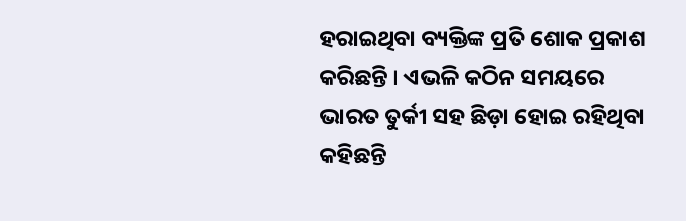ହରାଇଥିବା ବ୍ୟକ୍ତିଙ୍କ ପ୍ରତି ଶୋକ ପ୍ରକାଶ କରିଛନ୍ତି । ଏଭଳି କଠିନ ସମୟରେ ଭାରତ ତୁର୍କୀ ସହ ଛିଡ଼ା ହୋଇ ରହିଥିବା କହିଛନ୍ତି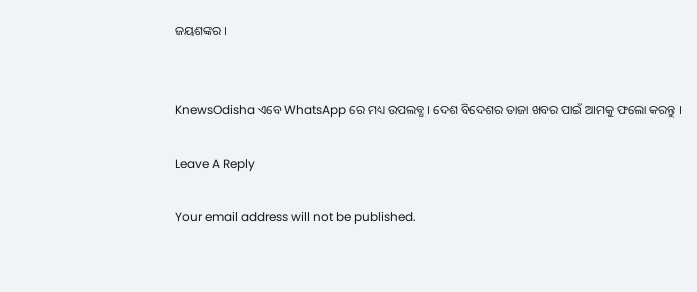ଜୟଶଙ୍କର ।


KnewsOdisha ଏବେ WhatsApp ରେ ମଧ୍ୟ ଉପଲବ୍ଧ । ଦେଶ ବିଦେଶର ତାଜା ଖବର ପାଇଁ ଆମକୁ ଫଲୋ କରନ୍ତୁ ।

Leave A Reply

Your email address will not be published.